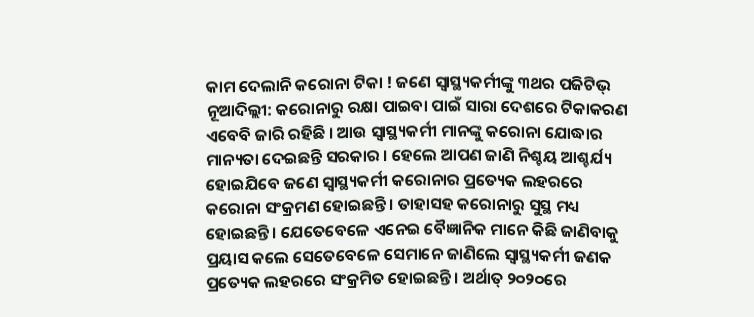କାମ ଦେଲାନି କରୋନା ଟିକା ! ଜଣେ ସ୍ୱାସ୍ଥ୍ୟକର୍ମୀଙ୍କୁ ୩ଥର ପଜିଟିଭ୍
ନୂଆଦିଲ୍ଲୀ: କରୋନାରୁ ରକ୍ଷା ପାଇବା ପାଇଁ ସାରା ଦେଶରେ ଟିକାକରଣ ଏବେବି ଜାରି ରହିଛି । ଆଉ ସ୍ୱାସ୍ଥ୍ୟକର୍ମୀ ମାନଙ୍କୁ କରୋନା ଯୋଦ୍ଧାର ମାନ୍ୟତା ଦେଇଛନ୍ତି ସରକାର । ହେଲେ ଆପଣ ଜାଣି ନିଶ୍ଚୟ ଆଶ୍ଚର୍ଯ୍ୟ ହୋଇଯିବେ ଜଣେ ସ୍ୱାସ୍ଥ୍ୟକର୍ମୀ କରୋନାର ପ୍ରତ୍ୟେକ ଲହରରେ କରୋନା ସଂକ୍ରମଣ ହୋଇଛନ୍ତି । ତାହାସହ କରୋନାରୁ ସୁସ୍ଥ ମଧ୍ୟ ହୋଇଛନ୍ତି । ଯେତେବେଳେ ଏନେଇ ବୈଜ୍ଞାନିକ ମାନେ କିଛି ଜାଣିବାକୁ ପ୍ରୟାସ କଲେ ସେତେବେଳେ ସେମାନେ ଜାଣିଲେ ସ୍ୱାସ୍ଥ୍ୟକର୍ମୀ ଜଣକ ପ୍ରତ୍ୟେକ ଲହରରେ ସଂକ୍ରମିତ ହୋଇଛନ୍ତି । ଅର୍ଥାତ୍ ୨୦୨୦ରେ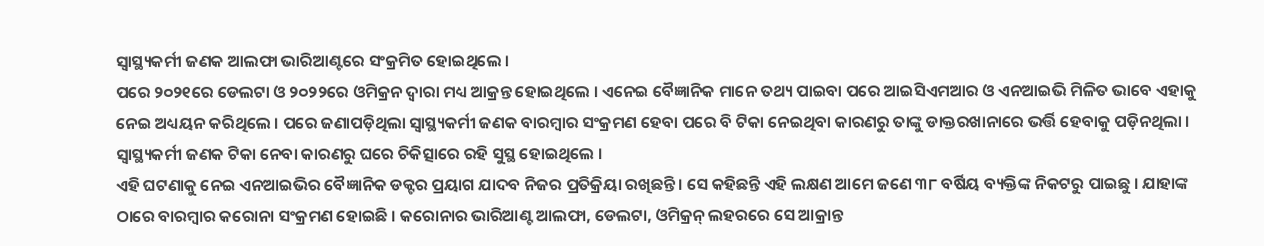ସ୍ୱାସ୍ଥ୍ୟକର୍ମୀ ଜଣକ ଆଲଫା ଭାରିଆଣ୍ଟରେ ସଂକ୍ରମିତ ହୋଇଥିଲେ ।
ପରେ ୨୦୨୧ରେ ଡେଲଟା ଓ ୨୦୨୨ରେ ଓମିକ୍ରନ ଦ୍ୱାରା ମଧ୍ୟ ଆକ୍ରନ୍ତ ହୋଇଥିଲେ । ଏନେଇ ବୈଜ୍ଞାନିକ ମାନେ ତଥ୍ୟ ପାଇବା ପରେ ଆଇସିଏମଆର ଓ ଏନଆଇଭି ମିଳିତ ଭାବେ ଏହାକୁ ନେଇ ଅଧ୍ୟୟନ କରିଥିଲେ । ପରେ ଜଣାପଡ଼ିଥିଲା ସ୍ୱାସ୍ଥ୍ୟକର୍ମୀ ଜଣକ ବାରମ୍ବାର ସଂକ୍ରମଣ ହେବା ପରେ ବି ଟିକା ନେଇଥିବା କାରଣରୁ ତାଙ୍କୁ ଡାକ୍ତରଖାନାରେ ଭର୍ତ୍ତି ହେବାକୁ ପଡ଼ିନଥିଲା । ସ୍ୱାସ୍ଥ୍ୟକର୍ମୀ ଜଣକ ଟିକା ନେବା କାରଣରୁ ଘରେ ଚିକିତ୍ସାରେ ରହି ସୁସ୍ଥ ହୋଇଥିଲେ ।
ଏହି ଘଟଣାକୁ ନେଇ ଏନଆଇଭିର ବୈଜ୍ଞାନିକ ଡକ୍ଟର ପ୍ରୟାଗ ଯାଦବ ନିଜର ପ୍ରତିକ୍ରିୟା ରଖିଛନ୍ତି । ସେ କହିଛନ୍ତି ଏହି ଲକ୍ଷଣ ଆମେ ଜଣେ ୩୮ ବର୍ଷିୟ ବ୍ୟକ୍ତିଙ୍କ ନିକଟରୁ ପାଇଛୁ । ଯାହାଙ୍କ ଠାରେ ବାରମ୍ବାର କରୋନା ସଂକ୍ରମଣ ହୋଇଛି । କରୋନାର ଭାରିଆଣ୍ଟ ଆଲଫା, ଡେଲଟା, ଓମିକ୍ରନ୍ ଲହରରେ ସେ ଆକ୍ରାନ୍ତ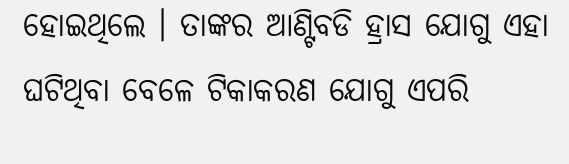ହୋଇଥିଲେ । ତାଙ୍କର ଆଣ୍ଟିବଡି ହ୍ରାସ ଯୋଗୁ ଏହା ଘଟିଥିବା ବେଳେ ଟିକାକରଣ ଯୋଗୁ ଏପରି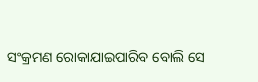ସଂକ୍ରମଣ ରୋକାଯାଇପାରିବ ବୋଲି ସେ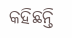କହିଛନ୍ତି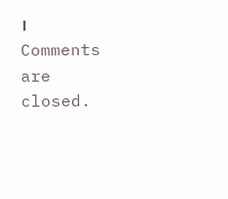।
Comments are closed.